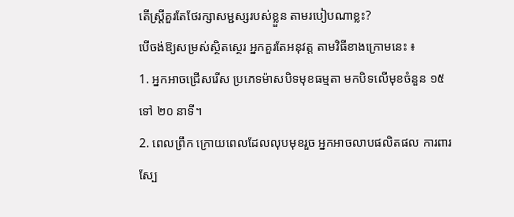តើស្ត្រីគួរតែថែរក្សាសម្ជស្សរបស់ខ្លួន តាមរបៀបណាខ្លះ?
បើចង់ឱ្យសម្រស់ស្ថិតស្ថេរ អ្នកគួរតែអនុវត្ត តាមវិធីខាងក្រោមនេះ ៖
1. អ្នកអាចជ្រើសរើស ប្រភេទម៉ាសបិទមុខធម្មតា មកបិទលើមុខចំនួន ១៥ ទៅ ២០ នាទី។
2. ពេលព្រឹក ក្រោយពេលដែលលុបមុខរួច អ្នកអាចលាបផលិតផល ការពារស្បែ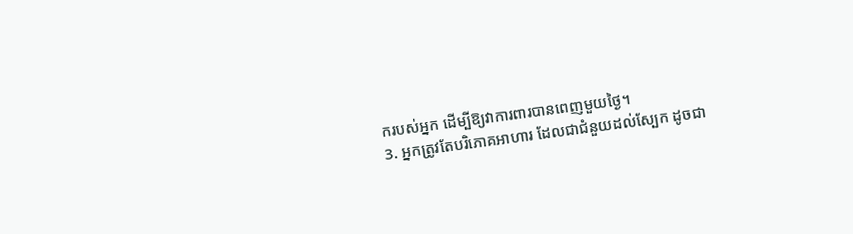ករបស់អ្នក ដើម្បីឱ្យវាការពារបានពេញមួយថ្ងៃ។
3. អ្នកត្រូវតែបរិភោគអាហារ ដែលជាជំនួយដល់ស្បែក ដូចជា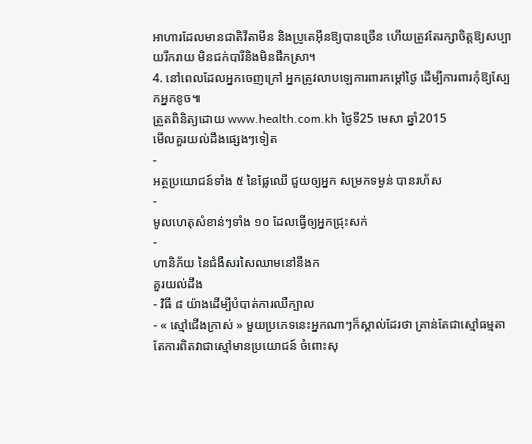អាហារដែលមានជាតិវីតាមីន និងប្រូតេអ៊ីនឱ្យបានច្រើន ហើយត្រូវតែរក្សាចិត្តឱ្យសប្បាយរីករាយ មិនជក់បារីនិងមិនផឹកស្រា។
4. នៅពេលដែលអ្នកចេញក្រៅ អ្នកត្រូវលាបឡេការពារកម្តៅថ្ងៃ ដើម្បីការពារកុំឱ្យស្បែកអ្នកខូច៕
ត្រួតពិនិត្យដោយ www.health.com.kh ថ្ងៃទី25 មេសា ឆ្នាំ2015
មើលគួរយល់ដឹងផ្សេងៗទៀត
-
អត្ថប្រយោជន៍ទាំង ៥ នៃផ្លែឈើ ជួយឲ្យអ្នក សម្រកទម្ងន់ បានរហ័ស
-
មូលហេតុសំខាន់ៗទាំង ១០ ដែលធ្វើឲ្យអ្នកជ្រុះសក់
-
ហានិភ័យ នៃជំងឺសរសៃឈាមនៅនឹងក
គួរយល់ដឹង
- វិធី ៨ យ៉ាងដើម្បីបំបាត់ការឈឺក្បាល
- « ស្មៅជើងក្រាស់ » មួយប្រភេទនេះអ្នកណាៗក៏ស្គាល់ដែរថា គ្រាន់តែជាស្មៅធម្មតា តែការពិតវាជាស្មៅមានប្រយោជន៍ ចំពោះសុ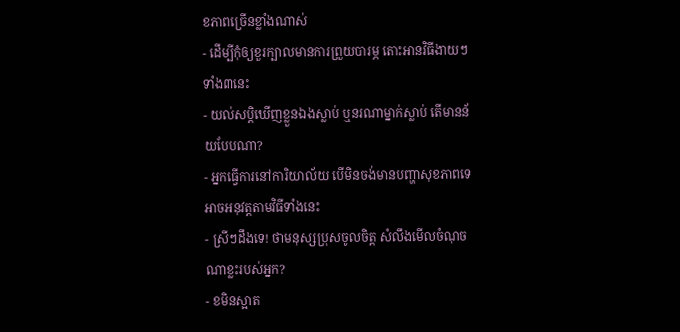ខភាពច្រើនខ្លាំងណាស់
- ដើម្បីកុំឲ្យខួរក្បាលមានការព្រួយបារម្ភ តោះអានវិធីងាយៗទាំង៣នេះ
- យល់សប្តិឃើញខ្លួនឯងស្លាប់ ឬនរណាម្នាក់ស្លាប់ តើមានន័យបែបណា?
- អ្នកធ្វើការនៅការិយាល័យ បើមិនចង់មានបញ្ហាសុខភាពទេ អាចអនុវត្តតាមវិធីទាំងនេះ
- ស្រីៗដឹងទេ! ថាមនុស្សប្រុសចូលចិត្ត សំលឹងមើលចំណុចណាខ្លះរបស់អ្នក?
- ខមិនស្អាត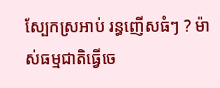ស្បែកស្រអាប់ រន្ធញើសធំៗ ? ម៉ាស់ធម្មជាតិធ្វើចេ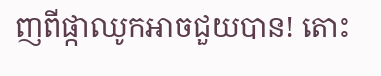ញពីផ្កាឈូកអាចជួយបាន! តោះ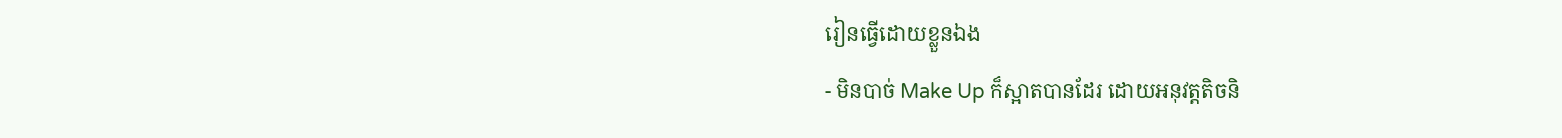រៀនធ្វើដោយខ្លួនឯង
- មិនបាច់ Make Up ក៏ស្អាតបានដែរ ដោយអនុវត្តតិចនិ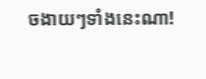ចងាយៗទាំងនេះណា!